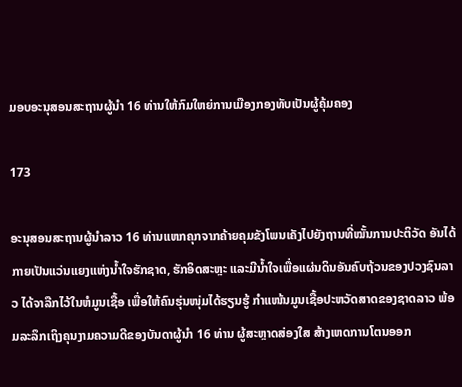ມອບອະນຸສອນສະຖານຜູ້ນຳ 16 ທ່ານໃຫ້ກົມໃຫຍ່ການເມືອງກອງທັບເປັນຜູ້ຄຸ້ມຄອງ

173

ອະນຸສອນສະຖານຜູ້ນຳລາວ 16 ທ່ານແຫກຄຸກຈາກຄ້າຍຄຸມຂັງໂພນເຄັງໄປຍັງຖານທີ່ໝັ້ນການປະຕິວັດ ອັນໄດ້ກາຍເປັນແວ່ນແຍງແຫ່ງນ້ຳໃຈຮັກຊາດ, ຮັກອິດສະຫຼະ ແລະມີນ້ຳໃຈເພື່ອແຜ່ນດິນອັນຄົບຖ້ວນຂອງປວງຊົນລາວ ໄດ້ຈາລືກໄວ້ໃນຫໍມູນເຊື້ອ ເພື່ອໃຫ້ຄົນຮຸ່ນໜຸ່ມໄດ້ຮຽນຮູ້ ກໍາແໜ້ນມູນເຊື້ອປະຫວັດສາດຂອງຊາດລາວ ພ້ອມລະລຶກເຖິງຄຸນງາມຄວາມດີຂອງບັນດາຜູ້ນໍາ 16 ທ່ານ ຜູ້ສະຫຼາດສ່ອງໃສ ສ້າງເຫດການໂຕນອອກ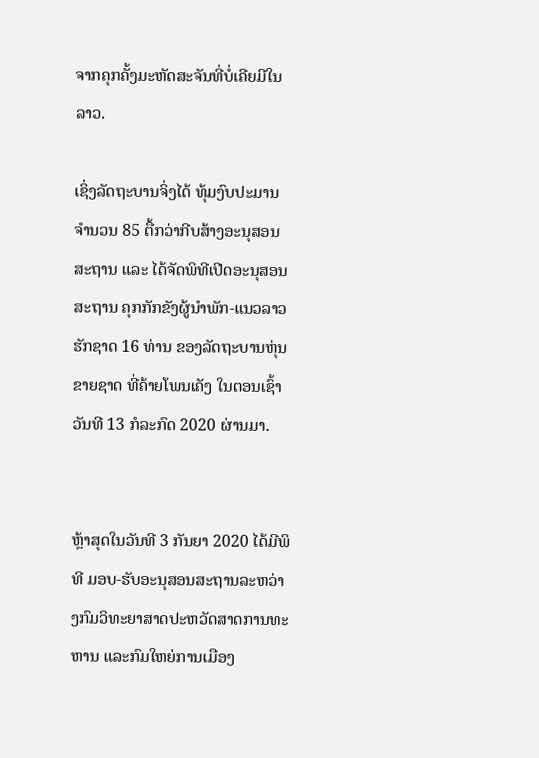ຈາກຄຸກຄັ້ງມະຫັດສະຈັນທີ່ບໍ່ເຄີຍມີໃນລາວ.

ເຊິ່ງລັດຖະບານຈິ່ງໄດ້ ທຸ້ມງົບປະມານຈຳນວນ 85 ຕື້ກວ່າກີບສ້າງອະນຸສອນສະຖານ ແລະ ໄດ້ຈັດພິທີເປີດອະນຸສອນສະຖານ ຄຸກກັກຂັງຜູ້ນຳພັກ-ແນວລາວຮັກຊາດ 16 ທ່ານ ຂອງລັດຖະບານຫຸ່ນຂາຍຊາດ ທີ່ຄ້າຍໂພນເຄັງ ໃນຕອນເຊົ້າວັນທີ 13 ກໍລະກົດ 2020 ຜ່ານມາ.


ຫຼ້າສຸດໃນວັນທີ 3 ກັນຍາ 2020 ໄດ້ມີພິທີ ມອບ-ຮັບອະນຸສອນສະຖານລະຫວ່າງກົມວິທະຍາສາດປະຫວັດສາດການທະຫານ ແລະກົມໃຫຍ່ການເມືອງ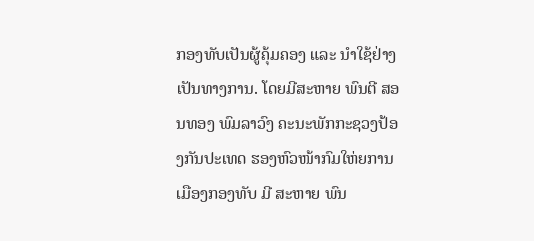ກອງທັບເປັນຜູ້ຄຸ້ມຄອງ ແລະ ນຳໃຊ້ຢ່າງເປັນທາງການ. ໂດຍມີສະຫາຍ ພົນຕີ ສອນທອງ ພົມລາວົງ ຄະນະພັກກະຊວງປ້ອງກັນປະເທດ ຮອງຫົວໜ້າກົມໃຫ່ຍການເມືອງກອງທັບ ມີ ສະຫາຍ ພົນ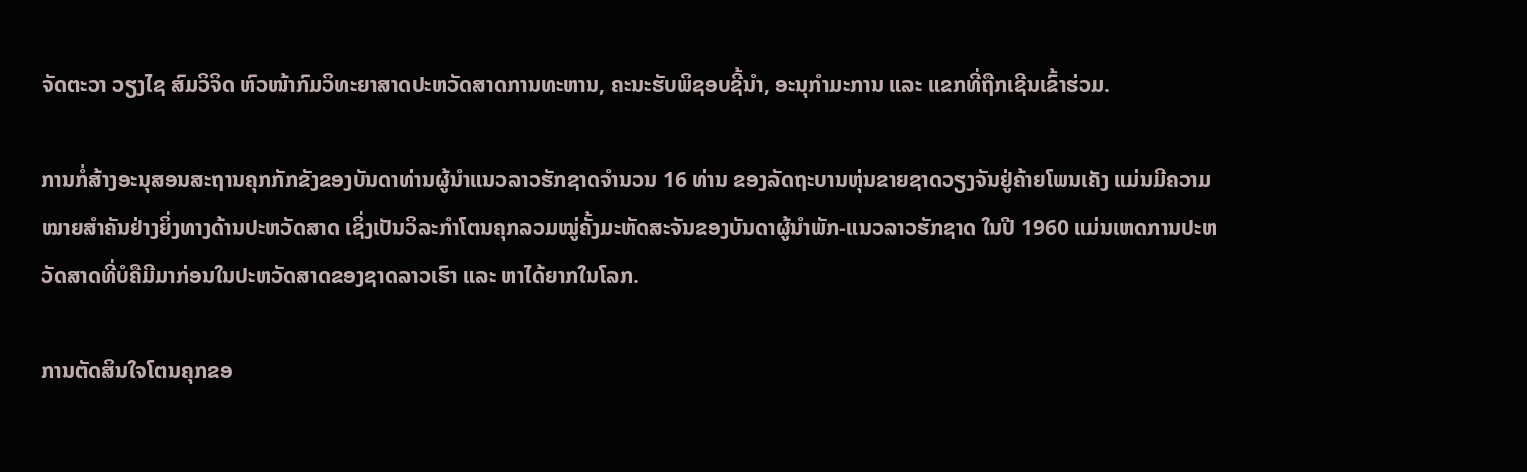ຈັດຕະວາ ວຽງໄຊ ສົມວິຈິດ ຫົວໜ້າກົມວິທະຍາສາດປະຫວັດສາດການທະຫານ, ຄະນະຮັບພິຊອບຊີ້ນຳ, ອະນຸກຳມະການ ແລະ ແຂກທີ່ຖືກເຊີນເຂົ້າຮ່ວມ.

ການກໍ່ສ້າງອະນຸສອນສະຖານຄຸກກັກຂັງຂອງບັນດາທ່ານຜູ້ນຳແນວລາວຮັກຊາດຈຳນວນ 16 ທ່ານ ຂອງລັດຖະບານຫຸ່ນຂາຍຊາດວຽງຈັນຢູ່ຄ້າຍໂພນເຄັງ ແມ່ນມີຄວາມໝາຍສຳຄັນຢ່າງຍິ່ງທາງດ້ານປະຫວັດສາດ ເຊິ່ງເປັນວິລະກຳໂຕນຄຸກລວມໝູ່ຄັ້ງມະຫັດສະຈັນຂອງບັນດາຜູ້ນຳພັກ-ແນວລາວຮັກຊາດ ໃນປີ 1960 ແມ່ນເຫດການປະຫວັດສາດທີ່ບໍຄືມີມາກ່ອນໃນປະຫວັດສາດຂອງຊາດລາວເຮົາ ແລະ ຫາໄດ້ຍາກໃນໂລກ.

ການຕັດສິນໃຈໂຕນຄຸກຂອ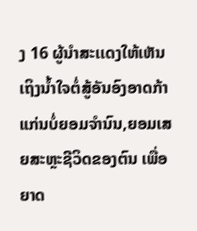ງ 16 ຜູ້ນຳສະເເດງໃຫ້ເຫັນເຖິງນ້ຳໃຈຕໍ່ສູ້ອັນອົງອາດກ້າແກ່ນບໍ່ຍອມຈຳນົນ,ຍອມເສຍສະຫຼະຊີວິດຂອງຕົນ ເພື່ອຍາດ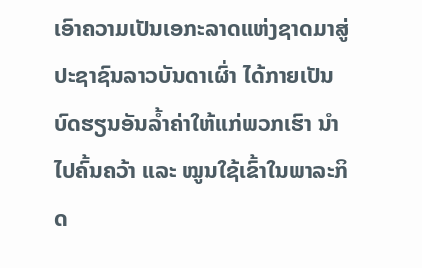ເອົາຄວາມເປັນເອກະລາດແຫ່ງຊາດມາສູ່ປະຊາຊົນລາວບັນດາເຜົ່າ ໄດ້ກາຍເປັນບົດຮຽນອັນລ້ຳຄ່າໃຫ້ແກ່ພວກເຮົາ ນຳໄປຄົ້ນຄວ້າ ແລະ ໝູນໃຊ້ເຂົ້າໃນພາລະກິດ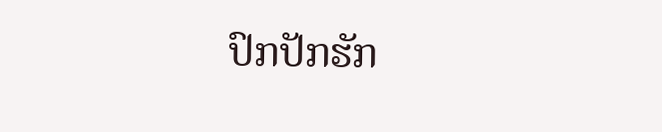ປົກປັກຮັກ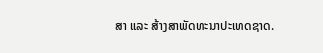ສາ ແລະ ສ້າງສາພັດທະນາປະເທດຊາດ.